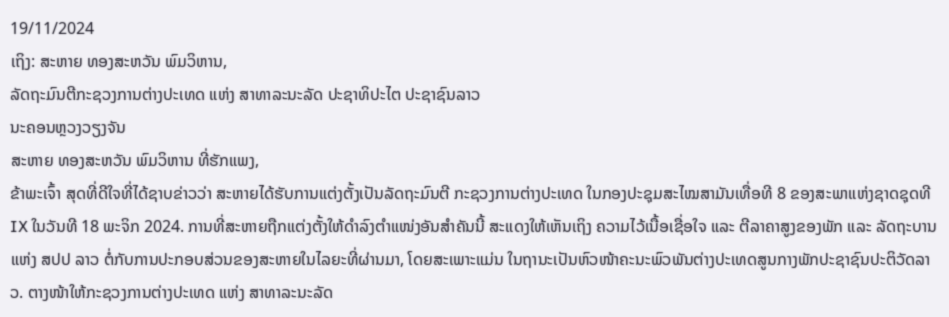19/11/2024
ເຖິງ: ສະຫາຍ ທອງສະຫວັນ ພົມວິຫານ,
ລັດຖະມົນຕີກະຊວງການຕ່າງປະເທດ ແຫ່ງ ສາທາລະນະລັດ ປະຊາທິປະໄຕ ປະຊາຊົນລາວ
ນະຄອນຫຼວງວຽງຈັນ
ສະຫາຍ ທອງສະຫວັນ ພົມວິຫານ ທີ່ຮັກແພງ,
ຂ້າພະເຈົ້າ ສຸດທີ່ດີໃຈທີ່ໄດ້ຊາບຂ່າວວ່າ ສະຫາຍໄດ້ຮັບການແຕ່ງຕັ້ງເປັນລັດຖະມົນຕີ ກະຊວງການຕ່າງປະເທດ ໃນກອງປະຊຸມສະໄໝສາມັນເທື່ອທີ 8 ຂອງສະພາແຫ່ງຊາດຊຸດທີ IX ໃນວັນທີ 18 ພະຈິກ 2024. ການທີ່ສະຫາຍຖືກແຕ່ງຕັ້ງໃຫ້ດຳລົງຕຳແໜ່ງອັນສຳຄັນນີ້ ສະແດງໃຫ້ເຫັນເຖິງ ຄວາມໄວ້ເນື້ອເຊື່ອໃຈ ແລະ ຕີລາຄາສູງຂອງພັກ ແລະ ລັດຖະບານ ແຫ່ງ ສປປ ລາວ ຕໍ່ກັບການປະກອບສ່ວນຂອງສະຫາຍໃນໄລຍະທີ່ຜ່ານມາ, ໂດຍສະເພາະແມ່ນ ໃນຖານະເປັນຫົວໜ້າຄະນະພົວພັນຕ່າງປະເທດສູນກາງພັກປະຊາຊົນປະຕິວັດລາວ. ຕາງໜ້າໃຫ້ກະຊວງການຕ່າງປະເທດ ແຫ່ງ ສາທາລະນະລັດ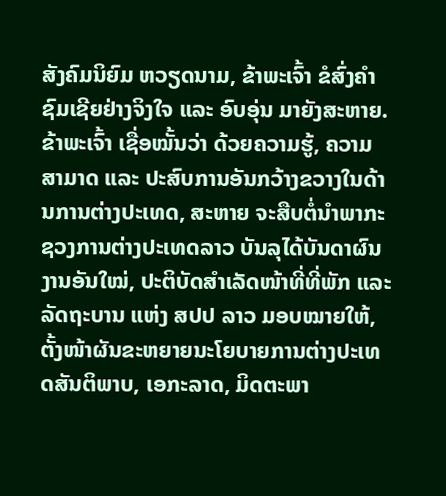ສັງຄົມນິຍົມ ຫວຽດນາມ, ຂ້າພະເຈົ້າ ຂໍສົ່ງຄຳຊົມເຊີຍຢ່າງຈິງໃຈ ແລະ ອົບອຸ່ນ ມາຍັງສະຫາຍ.
ຂ້າພະເຈົ້າ ເຊື່ອໝັ້ນວ່າ ດ້ວຍຄວາມຮູ້, ຄວາມສາມາດ ແລະ ປະສົບການອັນກວ້າງຂວາງໃນດ້ານການຕ່າງປະເທດ, ສະຫາຍ ຈະສືບຕໍ່ນຳພາກະຊວງການຕ່າງປະເທດລາວ ບັນລຸໄດ້ບັນດາຜົນງານອັນໃໝ່, ປະຕິບັດສຳເລັດໜ້າທີ່ທີ່ພັກ ແລະ ລັດຖະບານ ແຫ່ງ ສປປ ລາວ ມອບໝາຍໃຫ້, ຕັ້ງໜ້າຜັນຂະຫຍາຍນະໂຍບາຍການຕ່າງປະເທດສັນຕິພາບ, ເອກະລາດ, ມິດຕະພາ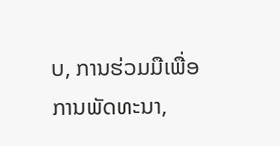ບ, ການຮ່ວມມືເພື່ອການພັດທະນາ,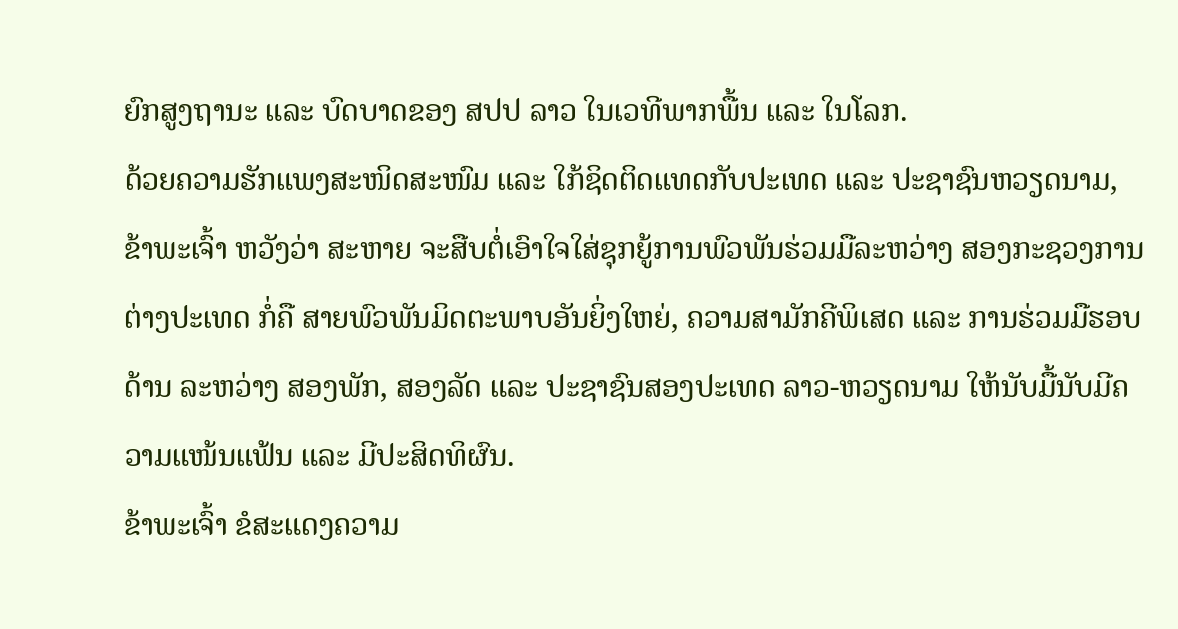ຍົກສູງຖານະ ແລະ ບົດບາດຂອງ ສປປ ລາວ ໃນເວທີພາກພື້ນ ແລະ ໃນໂລກ.
ດ້ວຍຄວາມຮັກແພງສະໜິດສະໜົມ ແລະ ໃກ້ຊິດຕິດແທດກັບປະເທດ ແລະ ປະຊາຊົນຫວຽດນາມ, ຂ້າພະເຈົ້າ ຫວັງວ່າ ສະຫາຍ ຈະສືບຕໍ່ເອົາໃຈໃສ່ຊຸກຍູ້ການພົວພັນຮ່ວມມືລະຫວ່າງ ສອງກະຊວງການຕ່າງປະເທດ ກໍ່ຄື ສາຍພົວພັນມິດຕະພາບອັນຍິ່ງໃຫຍ່, ຄວາມສາມັກຄີພິເສດ ແລະ ການຮ່ວມມືຮອບດ້ານ ລະຫວ່າງ ສອງພັກ, ສອງລັດ ແລະ ປະຊາຊົນສອງປະເທດ ລາວ-ຫວຽດນາມ ໃຫ້ນັບມື້ນັບມີຄວາມແໜ້ນແຟ້ນ ແລະ ມີປະສິດທິຜົນ.
ຂ້າພະເຈົ້າ ຂໍສະແດງຄວາມ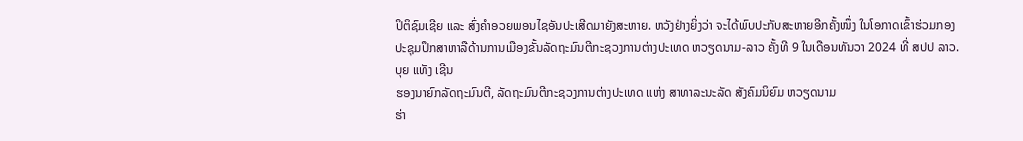ປິຕິຊົມເຊີຍ ແລະ ສົ່ງຄໍາອວຍພອນໄຊອັນປະເສີດມາຍັງສະຫາຍ. ຫວັງຢ່າງຍິ່ງວ່າ ຈະໄດ້ພົບປະກັບສະຫາຍອີກຄັ້ງໜຶ່ງ ໃນໂອກາດເຂົ້າຮ່ວມກອງປະຊຸມປຶກສາຫາລືດ້ານການເມືອງຂັ້ນລັດຖະມົນຕີກະຊວງການຕ່າງປະເທດ ຫວຽດນາມ-ລາວ ຄັ້ງທີ 9 ໃນເດືອນທັນວາ 2024 ທີ່ ສປປ ລາວ.
ບຸຍ ແທັງ ເຊີນ
ຮອງນາຍົກລັດຖະມົນຕີ, ລັດຖະມົນຕີກະຊວງການຕ່າງປະເທດ ແຫ່ງ ສາທາລະນະລັດ ສັງຄົມນິຍົມ ຫວຽດນາມ
ຮ່າ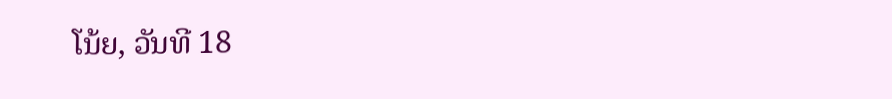ໂນ້ຍ, ວັນທີ 18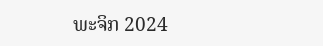ພະຈິກ 2024